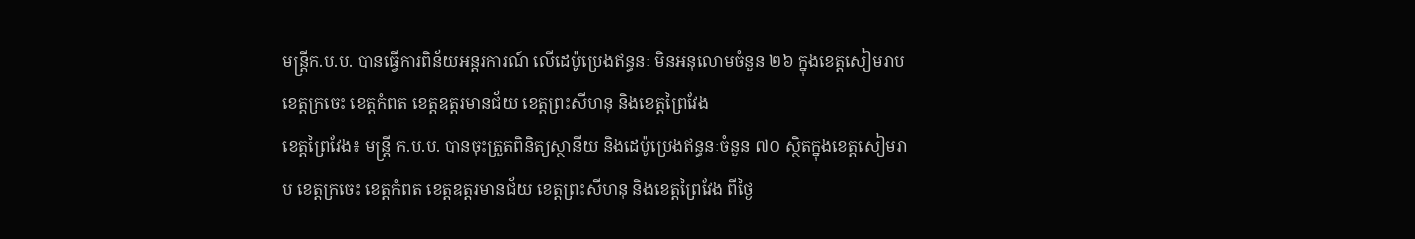មន្ត្រីក.ប.ប. បានធ្វើការពិន័យអន្តរការណ៍ លើដេប៉ូប្រេងឥន្ធនៈ មិនអនុលោមចំនួន ២៦ ក្នុងខេត្តសៀមរាប ខេត្តក្រចេះ ខេត្តកំពត ខេត្តឧត្តរមានជ័យ ខេត្តព្រះសីហនុ និងខេត្តព្រៃវែង
ខេត្តព្រៃវែង៖ មន្ត្រី ក.ប.ប. បានចុះត្រួតពិនិត្យស្ថានីយ និងដេប៉ូប្រេងឥន្ធនៈចំនួន ៧០ ស្ថិតក្នុងខេត្តសៀមរាប ខេត្តក្រចេះ ខេត្តកំពត ខេត្តឧត្តរមានជ័យ ខេត្តព្រះសីហនុ និងខេត្តព្រៃវែង ពីថ្ងៃ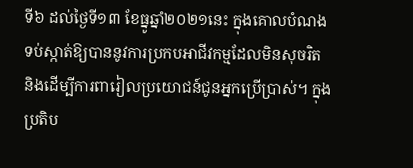ទី៦ ដល់ថ្ងៃទី១៣ ខែធ្នូឆ្នាំ២០២១នេះ ក្នុងគោលបំណងទប់ស្កាត់ឱ្យបាននូវការប្រកបអាជីវកម្មដែលមិនសុចរិត និងដើម្បីការពារៀលប្រយោជន៍ជូនអ្នកប្រើប្រាស់។ ក្នុងប្រតិប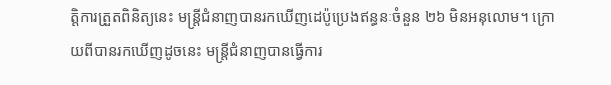ត្តិការត្រួតពិនិត្យនេះ មន្ត្រីជំនាញបានរកឃើញដេប៉ូប្រេងឥន្ធនៈចំនួន ២៦ មិនអនុលោម។ ក្រោយពីបានរកឃើញដូចនេះ មន្ត្រីជំនាញបានធ្វើការ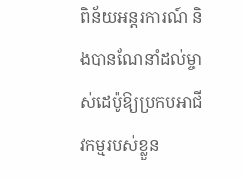ពិន័យអន្តរការណ៍ និងបានណែនាំដល់ម្ចាស់ដេប៉ូឱ្យប្រកបអាជីវកម្មរបស់ខ្លួន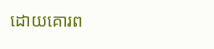ដោយគោរព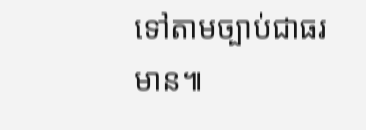ទៅតាមច្បាប់ជាធរមាន៕